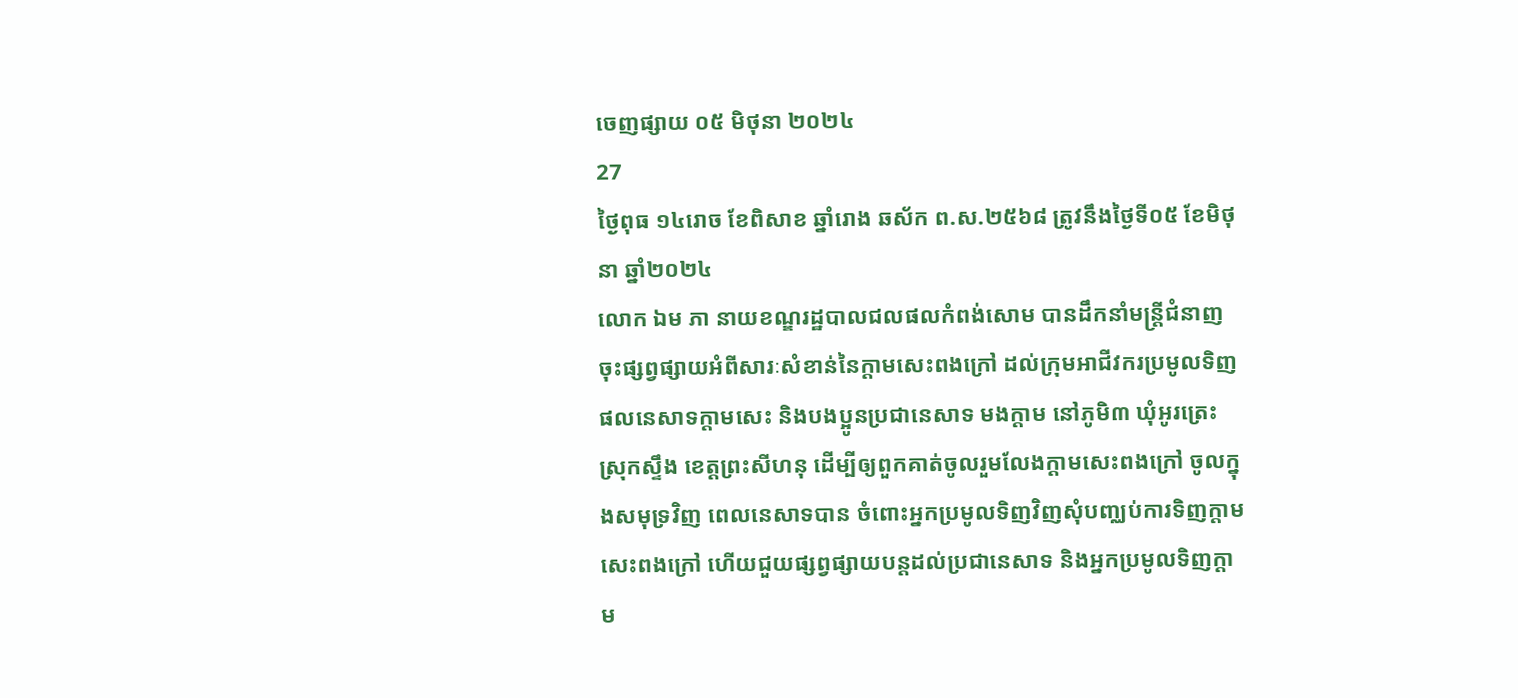ចេញផ្សាយ ០៥ មិថុនា ២០២៤
27
ថ្ងៃពុធ ១៤រោច ខែពិសាខ ឆ្នាំរោង ឆស័ក ព.ស.២៥៦៨ ត្រូវនឹងថ្ងៃទី០៥ ខែមិថុនា ឆ្នាំ២០២៤
លោក ឯម ភា នាយខណ្ឌរដ្ឋបាលជលផលកំពង់សោម បានដឹកនាំមន្រ្តីជំនាញ ចុះផ្សព្វផ្សាយអំពីសារៈសំខាន់នៃក្តាមសេះពងក្រៅ ដល់ក្រុមអាជីវករប្រមូលទិញផលនេសាទក្តាមសេះ និងបងប្អូនប្រជានេសាទ មងក្តាម នៅភូមិ៣ ឃុំអូរត្រេះ ស្រុកស្ទឹង ខេត្តព្រះសីហនុ ដើម្បីឲ្យពួកគាត់ចូលរួមលែងក្តាមសេះពងក្រៅ ចូលក្នុងសមុទ្រវិញ ពេលនេសាទបាន ចំពោះអ្នកប្រមូលទិញវិញសុំបញ្ឈប់ការទិញក្តាមសេះពងក្រៅ ហើយជួយផ្សព្វផ្សាយបន្តដល់ប្រជានេសាទ និងអ្នកប្រមូលទិញក្តាម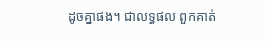ដូចគ្នាផង។ ជាលទ្ធផល ពួកគាត់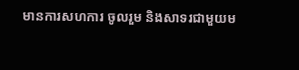មានការសហការ ចូលរួម និងសាទរជាមួយម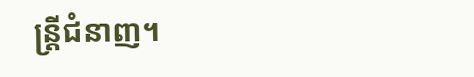ន្រ្តីជំនាញ។